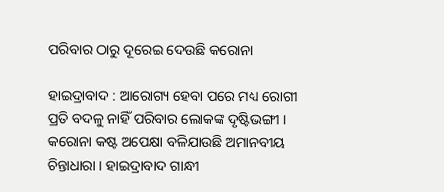ପରିବାର ଠାରୁ ଦୂରେଇ ଦେଉଛି କରୋନା

ହାଇଦ୍ରାବାଦ : ଆରୋଗ୍ୟ ହେବା ପରେ ମଧ୍ୟ ରୋଗୀ ପ୍ରତି ବଦଳୁ ନାହିଁ ପରିବାର ଲୋକଙ୍କ ଦୃଷ୍ଟିଭଙ୍ଗୀ । କରୋନା କଷ୍ଟ ଅପେକ୍ଷା ବଳିଯାଉଛି ଅମାନବୀୟ ଚିନ୍ତାଧାରା । ହାଇଦ୍ରାବାଦ ଗାନ୍ଧୀ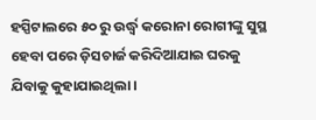ହସ୍ପିଟାଲରେ ୫୦ ରୁ ଉର୍ଦ୍ଧ୍ୱ କରୋନା ରୋଗୀଙ୍କୁ ସୁସ୍ଥ ହେବା ପରେ ଡ଼ିସଚାର୍ଜ କରିଦିଆଯାଇ ଘରକୁ ଯିବାକୁ କୁହାଯାଇଥିଲା ।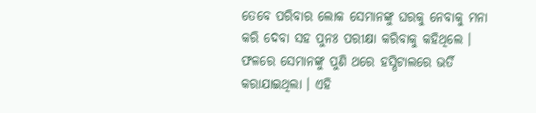ତେବେ ପରିବାର ଲୋକ ସେମାନଙ୍କୁ ଘରକୁ ନେବାକୁ ମନା କରି ଦେବା ସହ ପୁନଃ ପରୀକ୍ଷା କରିବାକୁ କହିଥିଲେ । ଫଳରେ ସେମାନଙ୍କୁ ପୁଣି ଥରେ ହସ୍ପିଟାଲରେ ଭର୍ତି କରାଯାଇଥିଲା । ଏହି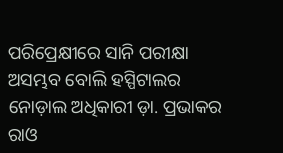ପରିପ୍ରେକ୍ଷୀରେ ସାନି ପରୀକ୍ଷା ଅସମ୍ଭବ ବୋଲି ହସ୍ପିଟାଲର ନୋଡ଼ାଲ ଅଧିକାରୀ ଡ଼ା. ପ୍ରଭାକର ରାଓ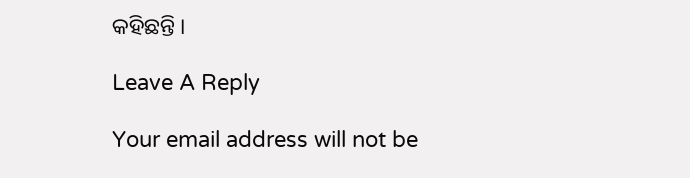କହିଛନ୍ତି ।

Leave A Reply

Your email address will not be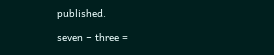published.

seven − three =